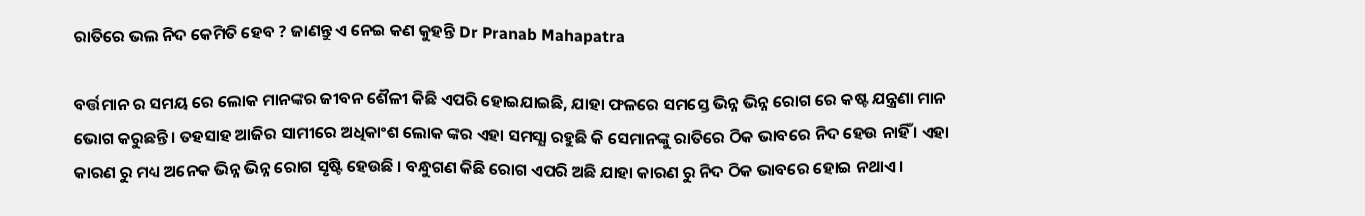ରାତିରେ ଭଲ ନିଦ କେମିତି ହେବ ? ଜାଣନ୍ତୁ ଏ ନେଇ କଣ କୁହନ୍ତି Dr Pranab Mahapatra

ବର୍ତ୍ତମାନ ର ସମୟ ରେ ଲୋକ ମାନଙ୍କର ଜୀବନ ଶୈଳୀ କିଛି ଏପରି ହୋଇଯାଇଛି, ଯାହା ଫଳରେ ସମସ୍ତେ ଭିନ୍ନ ଭିନ୍ନ ରୋଗ ରେ କଷ୍ଟ ଯନ୍ତ୍ରଣା ମାନ ଭୋଗ କରୁଛନ୍ତି । ତହସାହ ଆଜିର ସାମୀରେ ଅଧିକାଂଶ ଲୋକ ଙ୍କର ଏହା ସମସ୍ଯା ରହୁଛି କି ସେମାନଙ୍କୁ ରାତିରେ ଠିକ ଭାବରେ ନିଦ ହେଉ ନାହିଁ । ଏହା କାରଣ ରୁ ମଧ୍ୟ ଅନେକ ଭିନ୍ନ ଭିନ୍ନ ରୋଗ ସୃଷ୍ଟି ହେଉଛି । ବନ୍ଧୁଗଣ କିଛି ରୋଗ ଏପରି ଅଛି ଯାହା କାରଣ ରୁ ନିଦ ଠିକ ଭାବରେ ହୋଇ ନଥାଏ ।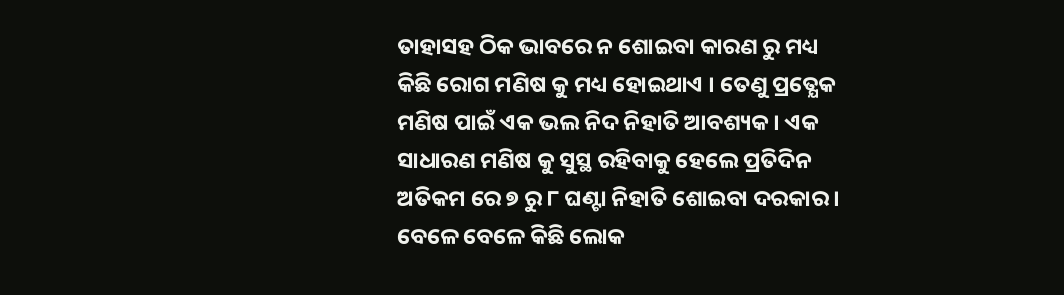ତାହାସହ ଠିକ ଭାବରେ ନ ଶୋଇବା କାରଣ ରୁ ମଧ୍ୟ କିଛି ରୋଗ ମଣିଷ କୁ ମଧ୍ୟ ହୋଇଥାଏ । ତେଣୁ ପ୍ରତ୍ଯେକ ମଣିଷ ପାଇଁ ଏକ ଭଲ ନିଦ ନିହାତି ଆବଶ୍ୟକ । ଏକ ସାଧାରଣ ମଣିଷ କୁ ସୁସ୍ଥ ରହିବାକୁ ହେଲେ ପ୍ରତିଦିନ ଅତିକମ ରେ ୭ ରୁ ୮ ଘଣ୍ଟା ନିହାତି ଶୋଇବା ଦରକାର । ବେଳେ ବେଳେ କିଛି ଲୋକ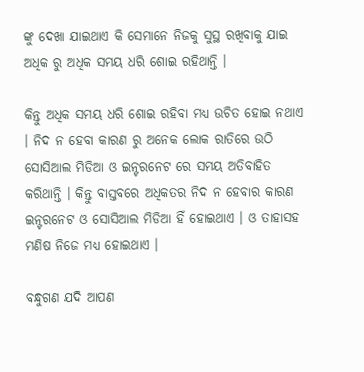ଙ୍କୁ ଦେଖା ଯାଇଥାଏ କି ସେମାନେ ନିଜକୁ ସୁସ୍ଥ ରଖିବାକୁ ଯାଇ ଅଧିକ ରୁ ଅଧିକ ସମୟ ଧରି ଶୋଇ ରହିଥାନ୍ତି ।

କିନ୍ତୁ ଅଧିକ ସମୟ ଧରି ଶୋଇ ରହିବା ମଧ୍ୟ ଉଚିତ ହୋଇ ନଥାଏ । ନିଦ ନ ହେବା କାରଣ ରୁ ଅନେକ ଲୋକ ରାତିରେ ଉଠି ସୋସିଆଲ ମିଡିଆ ଓ ଇନ୍ଟରନେଟ ରେ ସମୟ ଅତିବାହିତ କରିଥାନ୍ତି । କିନ୍ତୁ ବାସ୍ତବରେ ଅଧିକତର ନିଦ ନ ହେବାର କାରଣ ଇନ୍ଟରନେଟ ଓ ସୋସିଆଲ ମିଡିଆ ହିଁ ହୋଇଥାଏ । ଓ ତାହାସହ ମଣିଷ ନିଜେ ମଧ୍ୟ ହୋଇଥାଏ ।

ବନ୍ଧୁଗଣ ଯଦି ଆପଣ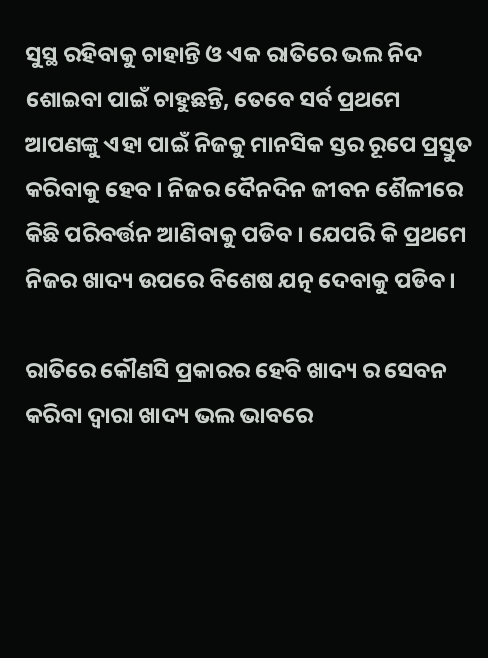ସୁସ୍ଥ ରହିବାକୁ ଚାହାନ୍ତି ଓ ଏକ ରାତିରେ ଭଲ ନିଦ ଶୋଇବା ପାଇଁ ଚାହୁଛନ୍ତି, ତେବେ ସର୍ବ ପ୍ରଥମେ ଆପଣଙ୍କୁ ଏହା ପାଇଁ ନିଜକୁ ମାନସିକ ସ୍ତର ରୂପେ ପ୍ରସ୍ତୁତ କରିବାକୁ ହେବ । ନିଜର ଦୈନଦିନ ଜୀବନ ଶୈଳୀରେ କିଛି ପରିବର୍ତ୍ତନ ଆଣିବାକୁ ପଡିବ । ଯେପରି କି ପ୍ରଥମେ ନିଜର ଖାଦ୍ୟ ଉପରେ ବିଶେଷ ଯତ୍ନ ଦେବାକୁ ପଡିବ ।

ରାତିରେ କୌଣସି ପ୍ରକାରର ହେବି ଖାଦ୍ୟ ର ସେବନ କରିବା ଦ୍ଵାରା ଖାଦ୍ୟ ଭଲ ଭାବରେ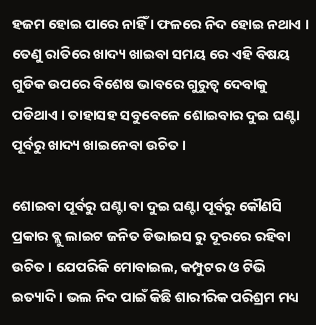ହଜମ ହୋଇ ପାରେ ନାହିଁ । ଫଳରେ ନିଦ ହୋଇ ନଥାଏ । ତେଣୁ ରାତିରେ ଖାଦ୍ୟ ଖାଇବା ସମୟ ରେ ଏହି ବିଷୟ ଗୁଡିକ ଉପରେ ବିଶେଷ ଭାବରେ ଗୁରୁତ୍ଵ ଦେବାକୁ ପଡିଥାଏ । ତାହାସହ ସବୁବେଳେ ଶୋଇବାର ଦୁଇ ଘଣ୍ଟା ପୂର୍ବରୁ ଖାଦ୍ୟ ଖାଇନେବା ଉଚିତ ।

ଶୋଇବା ପୂର୍ବରୁ ଘଣ୍ଟା ବା ଦୁଇ ଘଣ୍ଟା ପୂର୍ବରୁ କୌଣସି ପ୍ରକାର ବ୍ଲୁ ଲାଇଟ ଜନିତ ଡିଭାଇସ ରୁ ଦୂରରେ ରହିବା ଉଚିତ । ଯେପରିକି ମୋବାଇଲ, କମ୍ପୁଟର ଓ ଟିଭି ଇତ୍ୟାଦି । ଭଲ ନିଦ ପାଇଁ କିଛି ଶାରୀରିକ ପରିଶ୍ରମ ମଧ୍ୟ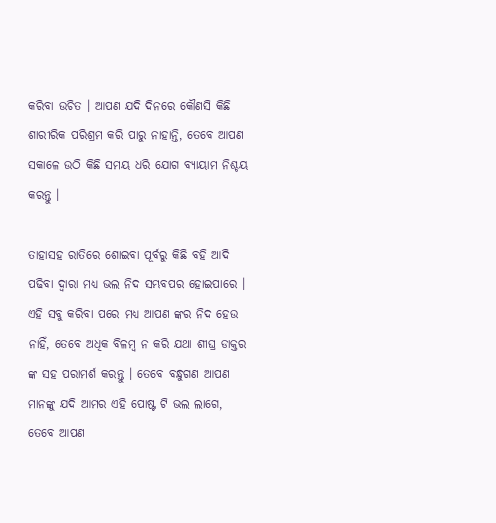କରିବା ଉଚିତ । ଆପଣ ଯଦି ଦିନରେ କୌଣସି କିଛି ଶାରୀରିକ ପରିଶ୍ରମ କରି ପାରୁ ନାହାନ୍ତି, ତେବେ ଆପଣ ସକାଳେ ଉଠି କିଛି ସମୟ ଧରି ଯୋଗ ବ୍ୟାୟାମ ନିଶ୍ଚୟ କରନ୍ତୁ ।

ତାହାସହ ରାତିରେ ଶୋଇବା ପୂର୍ବରୁ କିଛି ବହି ଆଦି ପଢିବା ଦ୍ଵାରା ମଧ୍ୟ ଭଲ ନିଦ ସମ୍ଭବପର ହୋଇପାରେ । ଏହି ସବୁ କରିବା ପରେ ମଧ୍ୟ ଆପଣ ଙ୍କର ନିଦ ହେଉ ନାହିଁ, ତେବେ ଅଧିକ ବିଳମ୍ବ ନ କରି ଯଥା ଶୀଘ୍ର ଡାକ୍ତର ଙ୍କ ସହ ପରାମର୍ଶ କରନ୍ତୁ । ତେବେ ବନ୍ଧୁଗଣ ଆପଣ ମାନଙ୍କୁ ଯଦି ଆମର ଏହି ପୋଷ୍ଟ ଟି ଭଲ ଲାଗେ, ତେବେ ଆପଣ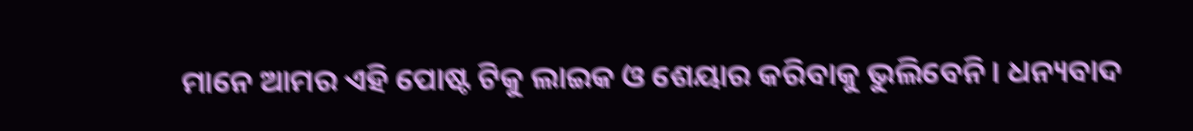ମାନେ ଆମର ଏହି ପୋଷ୍ଟ ଟିକୁ ଲାଇକ ଓ ଶେୟାର କରିବାକୁ ଭୁଲିବେନି । ଧନ୍ୟବାଦ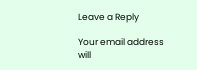Leave a Reply

Your email address will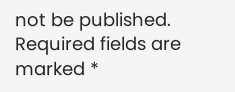not be published. Required fields are marked *